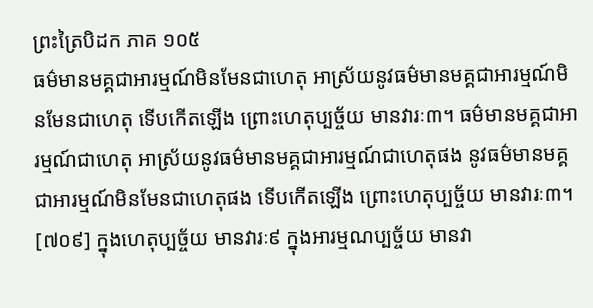ព្រះត្រៃបិដក ភាគ ១០៥
ធម៌មានមគ្គជាអារម្មណ៍មិនមែនជាហេតុ អាស្រ័យនូវធម៌មានមគ្គជាអារម្មណ៍មិនមែនជាហេតុ ទើបកើតឡើង ព្រោះហេតុប្បច្ច័យ មានវារៈ៣។ ធម៌មានមគ្គជាអារម្មណ៍ជាហេតុ អាស្រ័យនូវធម៌មានមគ្គជាអារម្មណ៍ជាហេតុផង នូវធម៌មានមគ្គជាអារម្មណ៍មិនមែនជាហេតុផង ទើបកើតឡើង ព្រោះហេតុប្បច្ច័យ មានវារៈ៣។
[៧០៩] ក្នុងហេតុប្បច្ច័យ មានវារៈ៩ ក្នុងអារម្មណប្បច្ច័យ មានវា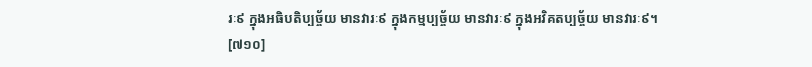រៈ៩ ក្នុងអធិបតិប្បច្ច័យ មានវារៈ៩ ក្នុងកម្មប្បច្ច័យ មានវារៈ៩ ក្នុងអវិគតប្បច្ច័យ មានវារៈ៩។
[៧១០]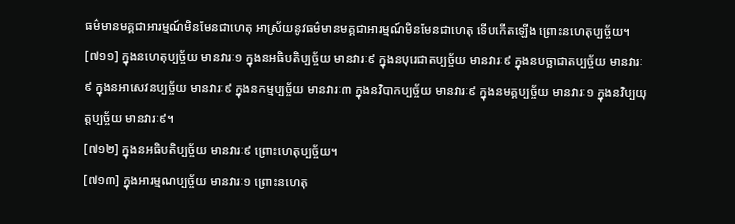ធម៌មានមគ្គជាអារម្មណ៍មិនមែនជាហេតុ អាស្រ័យនូវធម៌មានមគ្គជាអារម្មណ៍មិនមែនជាហេតុ ទើបកើតឡើង ព្រោះនហេតុប្បច្ច័យ។
[៧១១] ក្នុងនហេតុប្បច្ច័យ មានវារៈ១ ក្នុងនអធិបតិប្បច្ច័យ មានវារៈ៩ ក្នុងនបុរេជាតប្បច្ច័យ មានវារៈ៩ ក្នុងនបច្ឆាជាតប្បច្ច័យ មានវារៈ៩ ក្នុងនអាសេវនប្បច្ច័យ មានវារៈ៩ ក្នុងនកម្មប្បច្ច័យ មានវារៈ៣ ក្នុងនវិបាកប្បច្ច័យ មានវារៈ៩ ក្នុងនមគ្គប្បច្ច័យ មានវារៈ១ ក្នុងនវិប្បយុត្តប្បច្ច័យ មានវារៈ៩។
[៧១២] ក្នុងនអធិបតិប្បច្ច័យ មានវារៈ៩ ព្រោះហេតុប្បច្ច័យ។
[៧១៣] ក្នុងអារម្មណប្បច្ច័យ មានវារៈ១ ព្រោះនហេតុ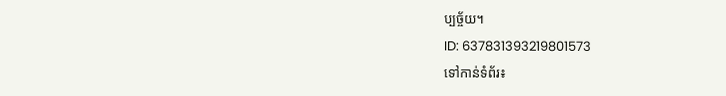ប្បច្ច័យ។
ID: 637831393219801573
ទៅកាន់ទំព័រ៖